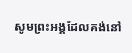សូមព្រះអង្គដែលគង់នៅ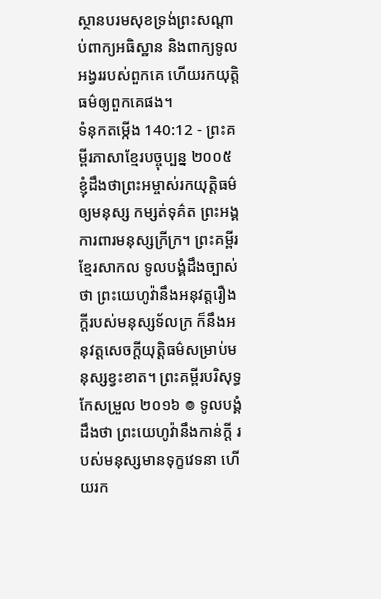ស្ថានបរមសុខទ្រង់ព្រះសណ្ដាប់ពាក្យអធិស្ឋាន និងពាក្យទូលអង្វររបស់ពួកគេ ហើយរកយុត្តិធម៌ឲ្យពួកគេផង។
ទំនុកតម្កើង 140:12 - ព្រះគម្ពីរភាសាខ្មែរបច្ចុប្បន្ន ២០០៥ ខ្ញុំដឹងថាព្រះអម្ចាស់រកយុត្តិធម៌ឲ្យមនុស្ស កម្សត់ទុគ៌ត ព្រះអង្គការពារមនុស្សក្រីក្រ។ ព្រះគម្ពីរខ្មែរសាកល ទូលបង្គំដឹងច្បាស់ថា ព្រះយេហូវ៉ានឹងអនុវត្តរឿងក្ដីរបស់មនុស្សទ័លក្រ ក៏នឹងអនុវត្តសេចក្ដីយុត្តិធម៌សម្រាប់មនុស្សខ្វះខាត។ ព្រះគម្ពីរបរិសុទ្ធកែសម្រួល ២០១៦ ៙ ទូលបង្គំដឹងថា ព្រះយេហូវ៉ានឹងកាន់ក្ដី របស់មនុស្សមានទុក្ខវេទនា ហើយរក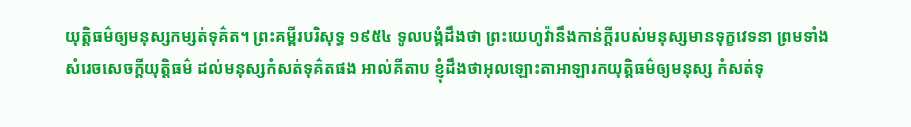យុត្តិធម៌ឲ្យមនុស្សកម្សត់ទុគ៌ត។ ព្រះគម្ពីរបរិសុទ្ធ ១៩៥៤ ទូលបង្គំដឹងថា ព្រះយេហូវ៉ានឹងកាន់ក្តីរបស់មនុស្សមានទុក្ខវេទនា ព្រមទាំងសំរេចសេចក្ដីយុត្តិធម៌ ដល់មនុស្សកំសត់ទុគ៌តផង អាល់គីតាប ខ្ញុំដឹងថាអុលឡោះតាអាឡារកយុត្តិធម៌ឲ្យមនុស្ស កំសត់ទុ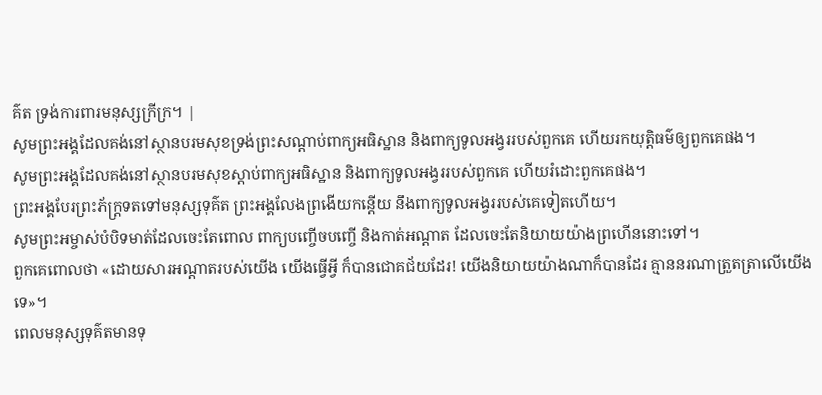គ៌ត ទ្រង់ការពារមនុស្សក្រីក្រ។ |
សូមព្រះអង្គដែលគង់នៅស្ថានបរមសុខទ្រង់ព្រះសណ្ដាប់ពាក្យអធិស្ឋាន និងពាក្យទូលអង្វររបស់ពួកគេ ហើយរកយុត្តិធម៌ឲ្យពួកគេផង។
សូមព្រះអង្គដែលគង់នៅស្ថានបរមសុខស្ដាប់ពាក្យអធិស្ឋាន និងពាក្យទូលអង្វររបស់ពួកគេ ហើយរំដោះពួកគេផង។
ព្រះអង្គបែរព្រះភ័ក្ត្រទតទៅមនុស្សទុគ៌ត ព្រះអង្គលែងព្រងើយកន្តើយ នឹងពាក្យទូលអង្វររបស់គេទៀតហើយ។
សូមព្រះអម្ចាស់បំបិទមាត់ដែលចេះតែពោល ពាក្យបញ្ចើចបញ្ចើ និងកាត់អណ្ដាត ដែលចេះតែនិយាយយ៉ាងព្រហើននោះទៅ។
ពួកគេពោលថា «ដោយសារអណ្ដាតរបស់យើង យើងធ្វើអ្វី ក៏បានជោគជ័យដែរ! យើងនិយាយយ៉ាងណាក៏បានដែរ គ្មាននរណាត្រួតត្រាលើយើងទេ»។
ពេលមនុស្សទុគ៌តមានទុ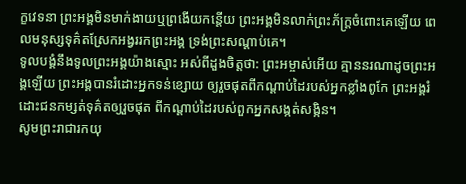ក្ខវេទនា ព្រះអង្គមិនមាក់ងាយឬព្រងើយកន្តើយ ព្រះអង្គមិនលាក់ព្រះភ័ក្ត្រចំពោះគេឡើយ ពេលមនុស្សទុគ៌តស្រែកអង្វររកព្រះអង្គ ទ្រង់ព្រះសណ្ដាប់គេ។
ទូលបង្គំនឹងទូលព្រះអង្គយ៉ាងស្មោះ អស់ពីដួងចិត្តថា: ព្រះអម្ចាស់អើយ គ្មាននរណាដូចព្រះអង្គឡើយ ព្រះអង្គបានរំដោះអ្នកទន់ខ្សោយ ឲ្យរួចផុតពីកណ្ដាប់ដៃរបស់អ្នកខ្លាំងពូកែ ព្រះអង្គរំដោះជនកម្សត់ទុគ៌តឲ្យរួចផុត ពីកណ្ដាប់ដៃរបស់ពួកអ្នកសង្កត់សង្កិន។
សូមព្រះរាជារកយុ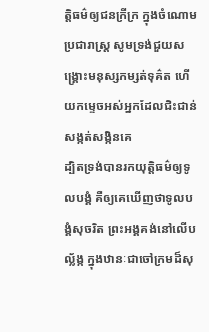ត្តិធម៌ឲ្យជនក្រីក្រ ក្នុងចំណោមប្រជារាស្ត្រ សូមទ្រង់ជួយសង្គ្រោះមនុស្សកម្សត់ទុគ៌ត ហើយកម្ទេចអស់អ្នកដែលជិះជាន់សង្កត់សង្កិនគេ
ដ្បិតទ្រង់បានរកយុត្តិធម៌ឲ្យទូលបង្គំ គឺឲ្យគេឃើញថាទូលបង្គំសុចរិត ព្រះអង្គគង់នៅលើបល្ល័ង្ក ក្នុងឋានៈជាចៅក្រមដ៏សុ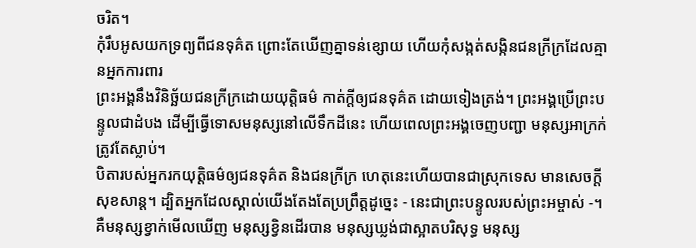ចរិត។
កុំរឹបអូសយកទ្រព្យពីជនទុគ៌ត ព្រោះតែឃើញគ្នាទន់ខ្សោយ ហើយកុំសង្កត់សង្កិនជនក្រីក្រដែលគ្មានអ្នកការពារ
ព្រះអង្គនឹងវិនិច្ឆ័យជនក្រីក្រដោយយុត្តិធម៌ កាត់ក្ដីឲ្យជនទុគ៌ត ដោយទៀងត្រង់។ ព្រះអង្គប្រើព្រះបន្ទូលជាដំបង ដើម្បីធ្វើទោសមនុស្សនៅលើទឹកដីនេះ ហើយពេលព្រះអង្គចេញបញ្ជា មនុស្សអាក្រក់ត្រូវតែស្លាប់។
បិតារបស់អ្នករកយុត្តិធម៌ឲ្យជនទុគ៌ត និងជនក្រីក្រ ហេតុនេះហើយបានជាស្រុកទេស មានសេចក្ដីសុខសាន្ត។ ដ្បិតអ្នកដែលស្គាល់យើងតែងតែប្រព្រឹត្តដូច្នេះ - នេះជាព្រះបន្ទូលរបស់ព្រះអម្ចាស់ -។
គឺមនុស្សខ្វាក់មើលឃើញ មនុស្សខ្វិនដើរបាន មនុស្សឃ្លង់ជាស្អាតបរិសុទ្ធ មនុស្ស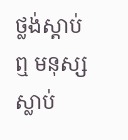ថ្លង់ស្ដាប់ឮ មនុស្សស្លាប់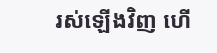រស់ឡើងវិញ ហើ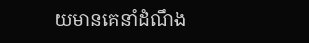យមានគេនាំដំណឹង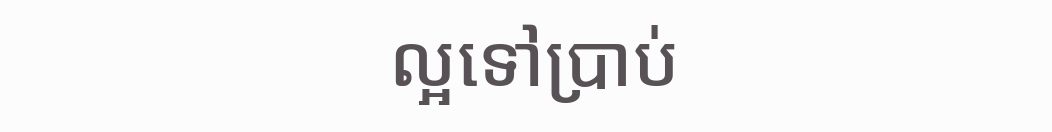ល្អទៅប្រាប់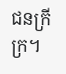ជនក្រីក្រ។